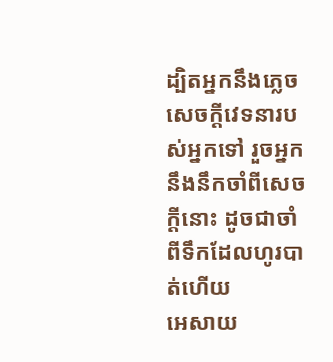ដ្បិតអ្នកនឹងភ្លេចសេចក្ដីវេទនារបស់អ្នកទៅ រួចអ្នកនឹងនឹកចាំពីសេចក្ដីនោះ ដូចជាចាំពីទឹកដែលហូរបាត់ហើយ
អេសាយ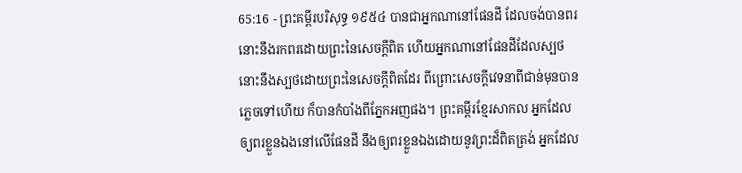65:16 - ព្រះគម្ពីរបរិសុទ្ធ ១៩៥៤ បានជាអ្នកណានៅផែនដី ដែលចង់បានពរ នោះនឹងរកពរដោយព្រះនៃសេចក្ដីពិត ហើយអ្នកណានៅផែនដីដែលស្បថ នោះនឹងស្បថដោយព្រះនៃសេចក្ដីពិតដែរ ពីព្រោះសេចក្ដីវេទនាពីជាន់មុនបានភ្លេចទៅហើយ ក៏បានកំបាំងពីភ្នែកអញផង។ ព្រះគម្ពីរខ្មែរសាកល អ្នកដែលឲ្យពរខ្លួនឯងនៅលើផែនដី នឹងឲ្យពរខ្លួនឯងដោយនូវព្រះដ៏ពិតត្រង់ អ្នកដែល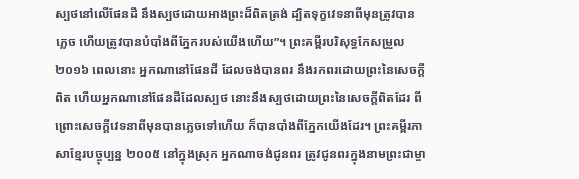ស្បថនៅលើផែនដី នឹងស្បថដោយអាងព្រះដ៏ពិតត្រង់ ដ្បិតទុក្ខវេទនាពីមុនត្រូវបានភ្លេច ហើយត្រូវបានបំបាំងពីភ្នែករបស់យើងហើយ”។ ព្រះគម្ពីរបរិសុទ្ធកែសម្រួល ២០១៦ ពេលនោះ អ្នកណានៅផែនដី ដែលចង់បានពរ នឹងរកពរដោយព្រះនៃសេចក្ដីពិត ហើយអ្នកណានៅផែនដីដែលស្បថ នោះនឹងស្បថដោយព្រះនៃសេចក្ដីពិតដែរ ពីព្រោះសេចក្ដីវេទនាពីមុនបានភ្លេចទៅហើយ ក៏បានបាំងពីភ្នែកយើងដែរ។ ព្រះគម្ពីរភាសាខ្មែរបច្ចុប្បន្ន ២០០៥ នៅក្នុងស្រុក អ្នកណាចង់ជូនពរ ត្រូវជូនពរក្នុងនាមព្រះជាម្ចា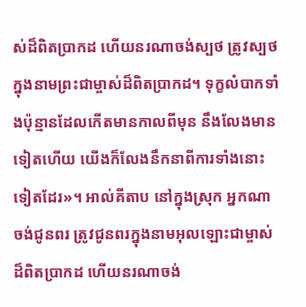ស់ដ៏ពិតប្រាកដ ហើយនរណាចង់ស្បថ ត្រូវស្បថក្នុងនាមព្រះជាម្ចាស់ដ៏ពិតប្រាកដ។ ទុក្ខលំបាកទាំងប៉ុន្មានដែលកើតមានកាលពីមុន នឹងលែងមានទៀតហើយ យើងក៏លែងនឹកនាពីការទាំងនោះទៀតដែរ»។ អាល់គីតាប នៅក្នុងស្រុក អ្នកណាចង់ជូនពរ ត្រូវជូនពរក្នុងនាមអុលឡោះជាម្ចាស់ដ៏ពិតប្រាកដ ហើយនរណាចង់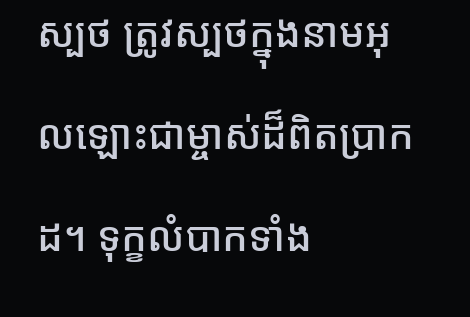ស្បថ ត្រូវស្បថក្នុងនាមអុលឡោះជាម្ចាស់ដ៏ពិតប្រាកដ។ ទុក្ខលំបាកទាំង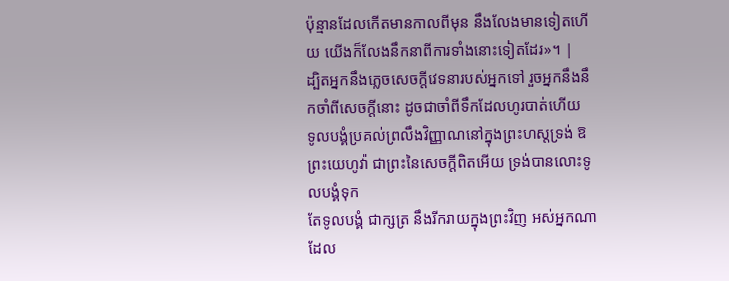ប៉ុន្មានដែលកើតមានកាលពីមុន នឹងលែងមានទៀតហើយ យើងក៏លែងនឹកនាពីការទាំងនោះទៀតដែរ»។ |
ដ្បិតអ្នកនឹងភ្លេចសេចក្ដីវេទនារបស់អ្នកទៅ រួចអ្នកនឹងនឹកចាំពីសេចក្ដីនោះ ដូចជាចាំពីទឹកដែលហូរបាត់ហើយ
ទូលបង្គំប្រគល់ព្រលឹងវិញ្ញាណនៅក្នុងព្រះហស្តទ្រង់ ឱព្រះយេហូវ៉ា ជាព្រះនៃសេចក្ដីពិតអើយ ទ្រង់បានលោះទូលបង្គំទុក
តែទូលបង្គំ ជាក្សត្រ នឹងរីករាយក្នុងព្រះវិញ អស់អ្នកណាដែល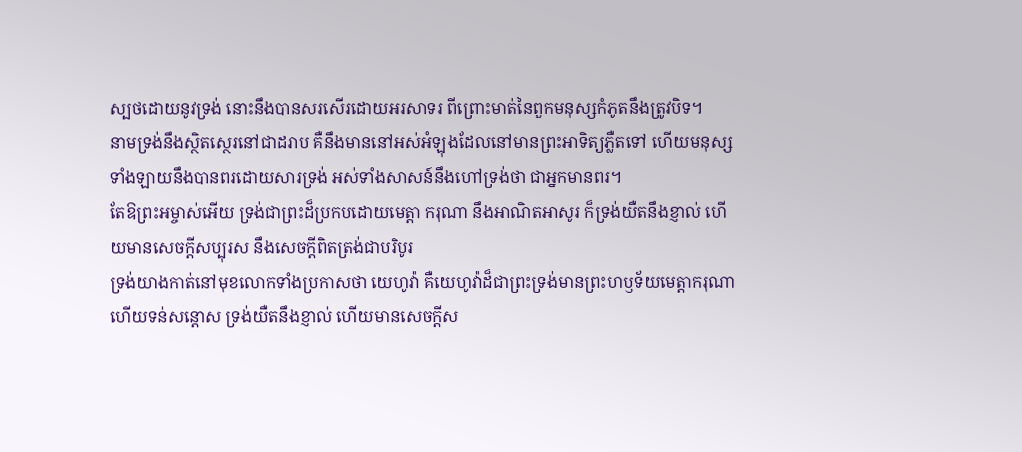ស្បថដោយនូវទ្រង់ នោះនឹងបានសរសើរដោយអរសាទរ ពីព្រោះមាត់នៃពួកមនុស្សកំភូតនឹងត្រូវបិទ។
នាមទ្រង់នឹងស្ថិតស្ថេរនៅជាដរាប គឺនឹងមាននៅអស់អំឡុងដែលនៅមានព្រះអាទិត្យភ្លឺតទៅ ហើយមនុស្សទាំងឡាយនឹងបានពរដោយសារទ្រង់ អស់ទាំងសាសន៍នឹងហៅទ្រង់ថា ជាអ្នកមានពរ។
តែឱព្រះអម្ចាស់អើយ ទ្រង់ជាព្រះដ៏ប្រកបដោយមេត្តា ករុណា នឹងអាណិតអាសូរ ក៏ទ្រង់យឺតនឹងខ្ញាល់ ហើយមានសេចក្ដីសប្បុរស នឹងសេចក្ដីពិតត្រង់ជាបរិបូរ
ទ្រង់យាងកាត់នៅមុខលោកទាំងប្រកាសថា យេហូវ៉ា គឺយេហូវ៉ាដ៏ជាព្រះទ្រង់មានព្រះហឫទ័យមេត្តាករុណា ហើយទន់សន្តោស ទ្រង់យឺតនឹងខ្ញាល់ ហើយមានសេចក្ដីស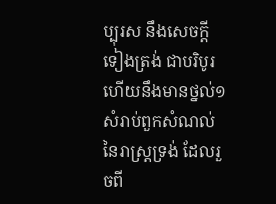ប្បុរស នឹងសេចក្ដីទៀងត្រង់ ជាបរិបូរ
ហើយនឹងមានថ្នល់១សំរាប់ពួកសំណល់នៃរាស្ត្រទ្រង់ ដែលរួចពី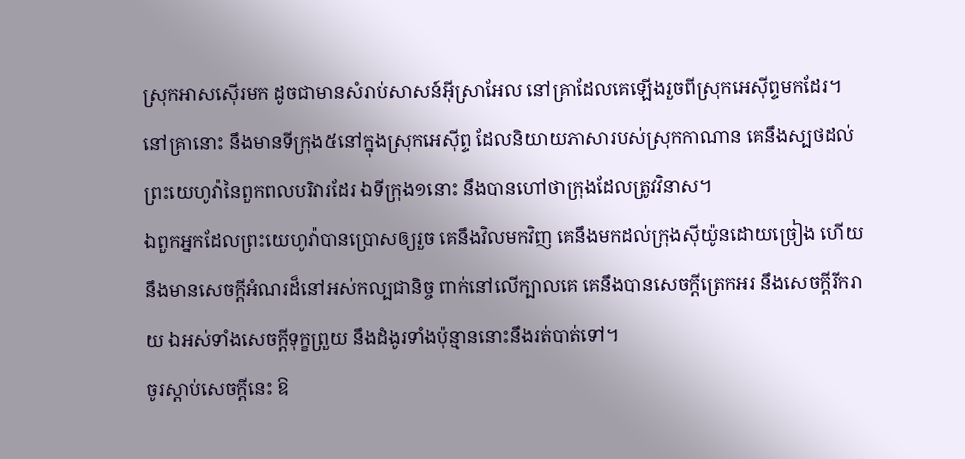ស្រុកអាសស៊ើរមក ដូចជាមានសំរាប់សាសន៍អ៊ីស្រាអែល នៅគ្រាដែលគេឡើងរួចពីស្រុកអេស៊ីព្ទមកដែរ។
នៅគ្រានោះ នឹងមានទីក្រុង៥នៅក្នុងស្រុកអេស៊ីព្ទ ដែលនិយាយភាសារបស់ស្រុកកាណាន គេនឹងស្បថដល់ព្រះយេហូវ៉ានៃពួកពលបរិវារដែរ ឯទីក្រុង១នោះ នឹងបានហៅថាក្រុងដែលត្រូវវិនាស។
ឯពួកអ្នកដែលព្រះយេហូវ៉ាបានប្រោសឲ្យរួច គេនឹងវិលមកវិញ គេនឹងមកដល់ក្រុងស៊ីយ៉ូនដោយច្រៀង ហើយនឹងមានសេចក្ដីអំណរដ៏នៅអស់កល្បជានិច្ច ពាក់នៅលើក្បាលគេ គេនឹងបានសេចក្ដីត្រេកអរ នឹងសេចក្ដីរីករាយ ឯអស់ទាំងសេចក្ដីទុក្ខព្រួយ នឹងដំងូរទាំងប៉ុន្មាននោះនឹងរត់បាត់ទៅ។
ចូរស្តាប់សេចក្ដីនេះ ឱ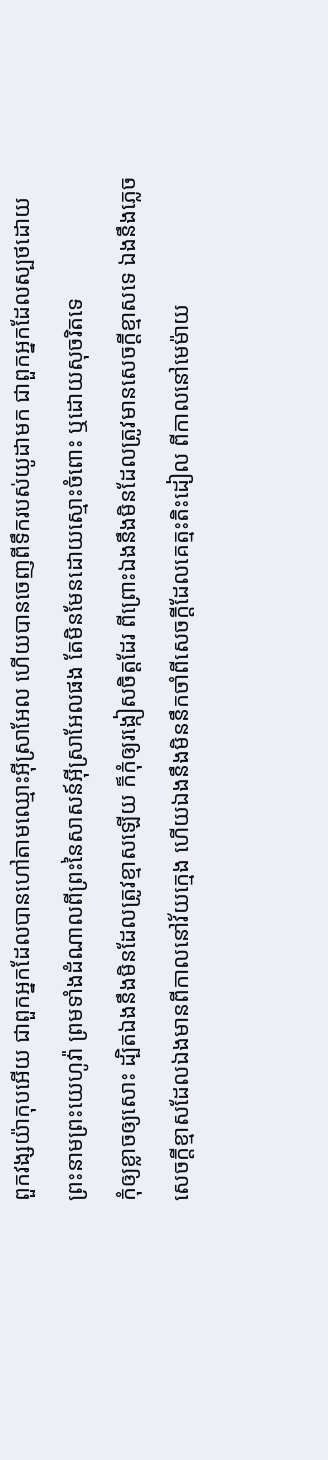ពួកវង្សយ៉ាកុបអើយ ជាពួកអ្នកដែលបានហៅតាមឈ្មោះអ៊ីស្រាអែល ហើយបានចេញពីទឹករបស់យូដាមក ជាពួកអ្នកដែលស្បថដោយព្រះនាមព្រះយេហូវ៉ា ព្រមទាំងដំណាលពីព្រះនៃសាសន៍អ៊ីស្រាអែលផង តែមិនមែនដោយស្មោះចំពោះ ឬដោយសុចរិតទេ
កុំឲ្យខ្លាចឲ្យសោះ ដ្បិតឯងនឹងមិនដែលត្រូវខ្មាសឡើយ ក៏កុំឲ្យរង្កៀសចិត្តដែរ ពីព្រោះឯងនឹងមិនដែលត្រូវមានសេចក្ដីខ្មាសទេ ឯងនឹងភ្លេចសេចក្ដីខ្មាសដែលឯងមានពីកាលនៅវ័យក្មេង ហើយឯងនឹងមិននឹកចាំពីសេចក្ដីដែលគេត្មះតិះដៀល ពីកាលនៅមេម៉ាយ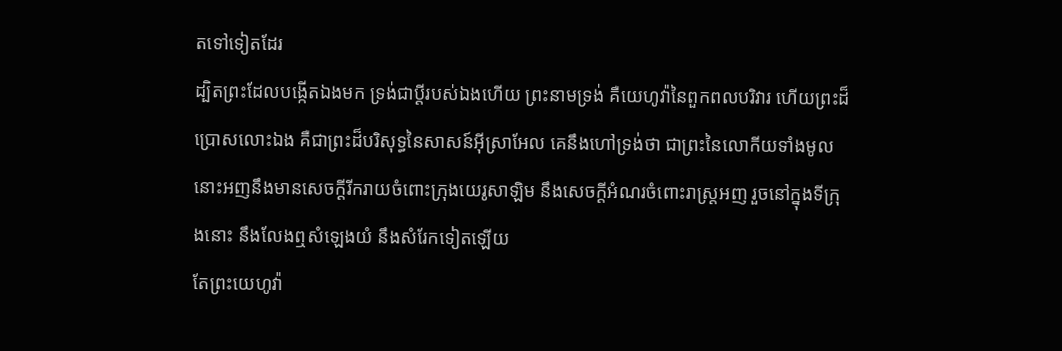តទៅទៀតដែរ
ដ្បិតព្រះដែលបង្កើតឯងមក ទ្រង់ជាប្ដីរបស់ឯងហើយ ព្រះនាមទ្រង់ គឺយេហូវ៉ានៃពួកពលបរិវារ ហើយព្រះដ៏ប្រោសលោះឯង គឺជាព្រះដ៏បរិសុទ្ធនៃសាសន៍អ៊ីស្រាអែល គេនឹងហៅទ្រង់ថា ជាព្រះនៃលោកីយទាំងមូល
នោះអញនឹងមានសេចក្ដីរីករាយចំពោះក្រុងយេរូសាឡិម នឹងសេចក្ដីអំណរចំពោះរាស្ត្រអញ រួចនៅក្នុងទីក្រុងនោះ នឹងលែងឮសំឡេងយំ នឹងសំរែកទៀតឡើយ
តែព្រះយេហូវ៉ា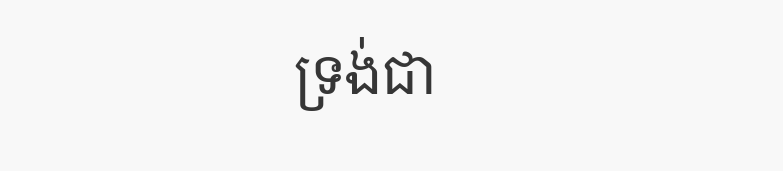ទ្រង់ជា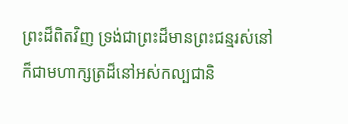ព្រះដ៏ពិតវិញ ទ្រង់ជាព្រះដ៏មានព្រះជន្មរស់នៅ ក៏ជាមហាក្សត្រដ៏នៅអស់កល្បជានិ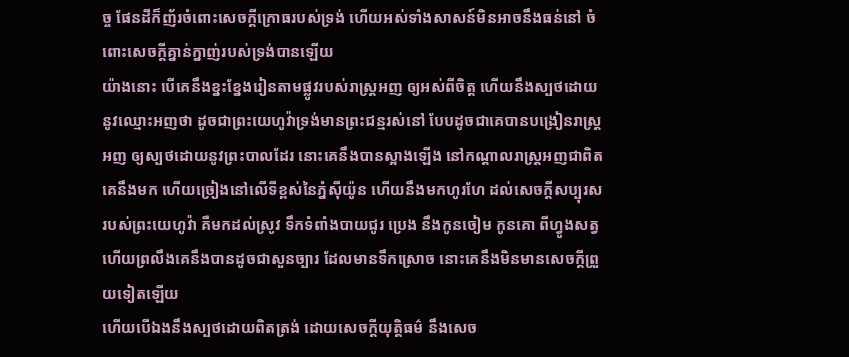ច្ច ផែនដីក៏ញ័រចំពោះសេចក្ដីក្រោធរបស់ទ្រង់ ហើយអស់ទាំងសាសន៍មិនអាចនឹងធន់នៅ ចំពោះសេចក្ដីគ្នាន់ក្នាញ់របស់ទ្រង់បានឡើយ
យ៉ាងនោះ បើគេនឹងខ្នះខ្នែងរៀនតាមផ្លូវរបស់រាស្ត្រអញ ឲ្យអស់ពីចិត្ត ហើយនឹងស្បថដោយនូវឈ្មោះអញថា ដូចជាព្រះយេហូវ៉ាទ្រង់មានព្រះជន្មរស់នៅ បែបដូចជាគេបានបង្រៀនរាស្ត្រអញ ឲ្យស្បថដោយនូវព្រះបាលដែរ នោះគេនឹងបានស្អាងឡើង នៅកណ្តាលរាស្ត្រអញជាពិត
គេនឹងមក ហើយច្រៀងនៅលើទីខ្ពស់នៃភ្នំស៊ីយ៉ូន ហើយនឹងមកហូរហែ ដល់សេចក្ដីសប្បុរសរបស់ព្រះយេហូវ៉ា គឺមកដល់ស្រូវ ទឹកទំពាំងបាយជូរ ប្រេង នឹងកូនចៀម កូនគោ ពីហ្វូងសត្វ ហើយព្រលឹងគេនឹងបានដូចជាសួនច្បារ ដែលមានទឹកស្រោច នោះគេនឹងមិនមានសេចក្ដីព្រួយទៀតឡើយ
ហើយបើឯងនឹងស្បថដោយពិតត្រង់ ដោយសេចក្ដីយុត្តិធម៌ នឹងសេច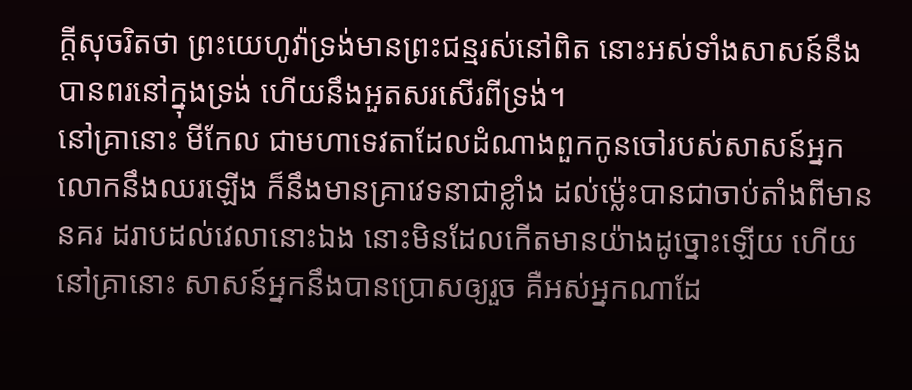ក្ដីសុចរិតថា ព្រះយេហូវ៉ាទ្រង់មានព្រះជន្មរស់នៅពិត នោះអស់ទាំងសាសន៍នឹងបានពរនៅក្នុងទ្រង់ ហើយនឹងអួតសរសើរពីទ្រង់។
នៅគ្រានោះ មីកែល ជាមហាទេវតាដែលដំណាងពួកកូនចៅរបស់សាសន៍អ្នក លោកនឹងឈរឡើង ក៏នឹងមានគ្រាវេទនាជាខ្លាំង ដល់ម៉្លេះបានជាចាប់តាំងពីមាននគរ ដរាបដល់វេលានោះឯង នោះមិនដែលកើតមានយ៉ាងដូច្នោះឡើយ ហើយនៅគ្រានោះ សាសន៍អ្នកនឹងបានប្រោសឲ្យរួច គឺអស់អ្នកណាដែ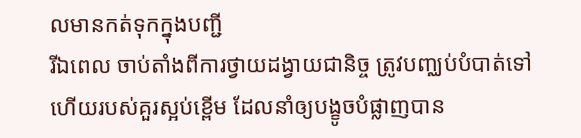លមានកត់ទុកក្នុងបញ្ជី
រីឯពេល ចាប់តាំងពីការថ្វាយដង្វាយជានិច្ច ត្រូវបញ្ឈប់បំបាត់ទៅ ហើយរបស់គួរស្អប់ខ្ពើម ដែលនាំឲ្យបង្ខូចបំផ្លាញបាន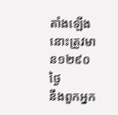តាំងឡើង នោះត្រូវមាន១២៩០ថ្ងៃ
នឹងពួកអ្នក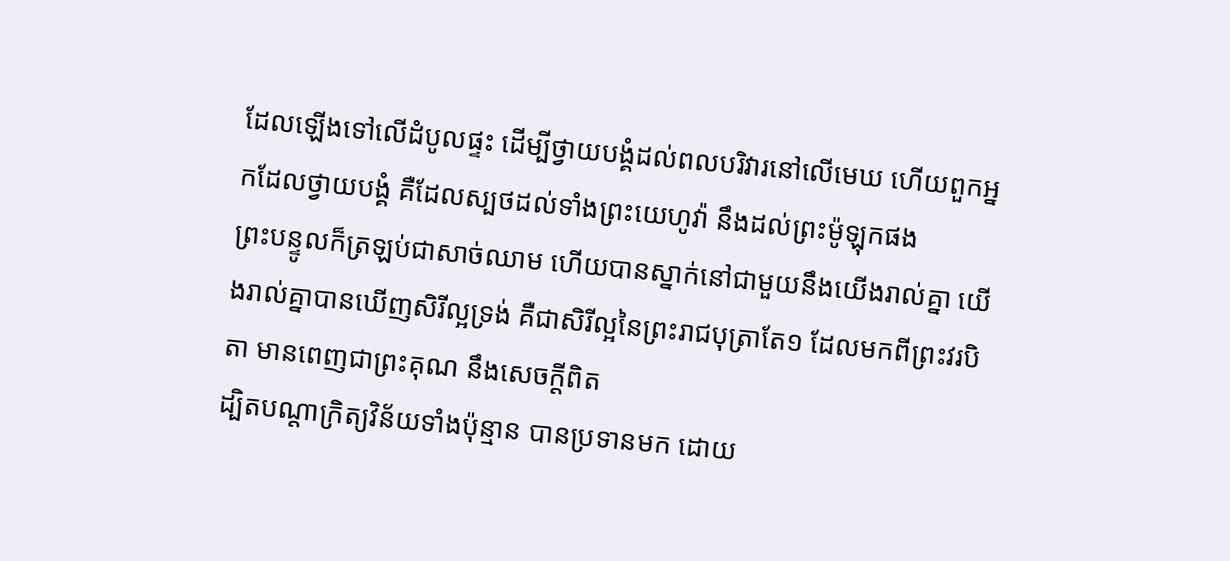ដែលឡើងទៅលើដំបូលផ្ទះ ដើម្បីថ្វាយបង្គំដល់ពលបរិវារនៅលើមេឃ ហើយពួកអ្នកដែលថ្វាយបង្គំ គឺដែលស្បថដល់ទាំងព្រះយេហូវ៉ា នឹងដល់ព្រះម៉ូឡុកផង
ព្រះបន្ទូលក៏ត្រឡប់ជាសាច់ឈាម ហើយបានស្នាក់នៅជាមួយនឹងយើងរាល់គ្នា យើងរាល់គ្នាបានឃើញសិរីល្អទ្រង់ គឺជាសិរីល្អនៃព្រះរាជបុត្រាតែ១ ដែលមកពីព្រះវរបិតា មានពេញជាព្រះគុណ នឹងសេចក្ដីពិត
ដ្បិតបណ្តាក្រិត្យវិន័យទាំងប៉ុន្មាន បានប្រទានមក ដោយ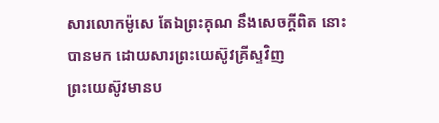សារលោកម៉ូសេ តែឯព្រះគុណ នឹងសេចក្ដីពិត នោះបានមក ដោយសារព្រះយេស៊ូវគ្រីស្ទវិញ
ព្រះយេស៊ូវមានប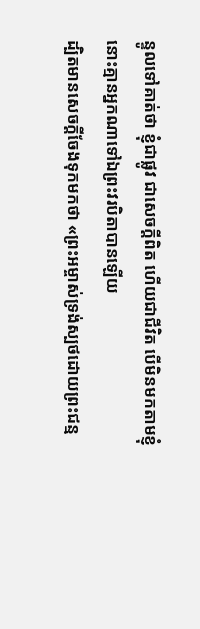ន្ទូលទៅគាត់ថា ខ្ញុំជាផ្លូវ ជាសេចក្ដីពិត ហើយជាជីវិត បើមិនមកតាមខ្ញុំ នោះគ្មានអ្នកណាទៅឯព្រះវរបិតាបានឡើយ
ដ្បិតមានសេចក្ដីចែងទុកមកថា «ព្រះអម្ចាស់ទ្រង់ស្បថដោយព្រះជន្ម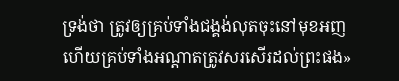ទ្រង់ថា ត្រូវឲ្យគ្រប់ទាំងជង្គង់លុតចុះនៅមុខអញ ហើយគ្រប់ទាំងអណ្តាតត្រូវសរសើរដល់ព្រះផង»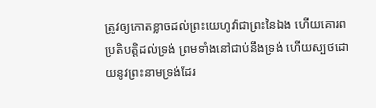ត្រូវឲ្យកោតខ្លាចដល់ព្រះយេហូវ៉ាជាព្រះនៃឯង ហើយគោរពប្រតិបត្តិដល់ទ្រង់ ព្រមទាំងនៅជាប់នឹងទ្រង់ ហើយស្បថដោយនូវព្រះនាមទ្រង់ដែរ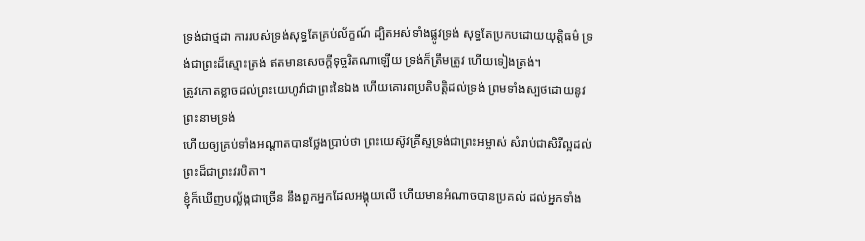ទ្រង់ជាថ្មដា ការរបស់ទ្រង់សុទ្ធតែគ្រប់ល័ក្ខណ៍ ដ្បិតអស់ទាំងផ្លូវទ្រង់ សុទ្ធតែប្រកបដោយយុត្តិធម៌ ទ្រង់ជាព្រះដ៏ស្មោះត្រង់ ឥតមានសេចក្ដីទុច្ចរិតណាឡើយ ទ្រង់ក៏ត្រឹមត្រូវ ហើយទៀងត្រង់។
ត្រូវកោតខ្លាចដល់ព្រះយេហូវ៉ាជាព្រះនៃឯង ហើយគោរពប្រតិបត្តិដល់ទ្រង់ ព្រមទាំងស្បថដោយនូវព្រះនាមទ្រង់
ហើយឲ្យគ្រប់ទាំងអណ្តាតបានថ្លែងប្រាប់ថា ព្រះយេស៊ូវគ្រីស្ទទ្រង់ជាព្រះអម្ចាស់ សំរាប់ជាសិរីល្អដល់ព្រះដ៏ជាព្រះវរបិតា។
ខ្ញុំក៏ឃើញបល្ល័ង្កជាច្រើន នឹងពួកអ្នកដែលអង្គុយលើ ហើយមានអំណាចបានប្រគល់ ដល់អ្នកទាំង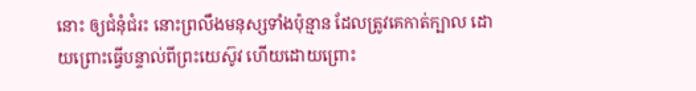នោះ ឲ្យជំនុំជំរះ នោះព្រលឹងមនុស្សទាំងប៉ុន្មាន ដែលត្រូវគេកាត់ក្បាល ដោយព្រោះធ្វើបន្ទាល់ពីព្រះយេស៊ូវ ហើយដោយព្រោះ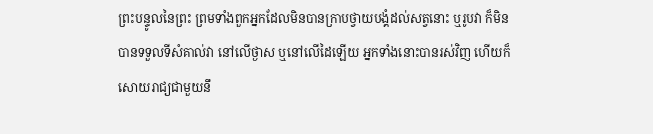ព្រះបន្ទូលនៃព្រះ ព្រមទាំងពួកអ្នកដែលមិនបានក្រាបថ្វាយបង្គំដល់សត្វនោះ ឬរូបវា ក៏មិនបានទទួលទីសំគាល់វា នៅលើថ្ងាស ឬនៅលើដៃឡើយ អ្នកទាំងនោះបានរស់វិញ ហើយក៏សោយរាជ្យជាមួយនឹ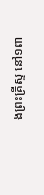ងព្រះគ្រីស្ទ នៅ១ពា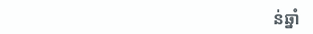ន់ឆ្នាំ